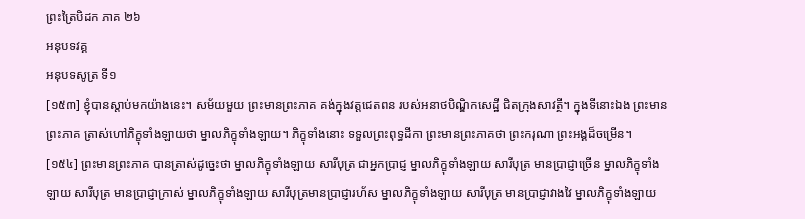ព្រះត្រៃបិដក ភាគ ២៦
អនុបទវគ្គ
អនុបទសូត្រ ទី១
[១៥៣] ខ្ញុំបានស្តាប់មកយ៉ាងនេះ។ សម័យមួយ ព្រះមានព្រះភាគ គង់ក្នុងវត្តជេតពន របស់អនាថបិណ្ឌិកសេដ្ឋី ជិតក្រុងសាវត្ថី។ ក្នុងទីនោះឯង ព្រះមានព្រះភាគ ត្រាស់ហៅភិក្ខុទាំងឡាយថា ម្នាលភិក្ខុទាំងឡាយ។ ភិក្ខុទាំងនោះ ទទួលព្រះពុទ្ធដីកា ព្រះមានព្រះភាគថា ព្រះករុណា ព្រះអង្គដ៏ចម្រើន។
[១៥៤] ព្រះមានព្រះភាគ បានត្រាស់ដូច្នេះថា ម្នាលភិក្ខុទាំងឡាយ សារីបុត្រ ជាអ្នកប្រាជ្ញ ម្នាលភិក្ខុទាំងឡាយ សារីបុត្រ មានប្រាជ្ញាច្រើន ម្នាលភិក្ខុទាំងឡាយ សារីបុត្រ មានប្រាជ្ញាក្រាស់ ម្នាលភិក្ខុទាំងឡាយ សារីបុត្រមានប្រាជ្ញារហ័ស ម្នាលភិក្ខុទាំងឡាយ សារីបុត្រ មានប្រាជ្ញាវាងវៃ ម្នាលភិក្ខុទាំងឡាយ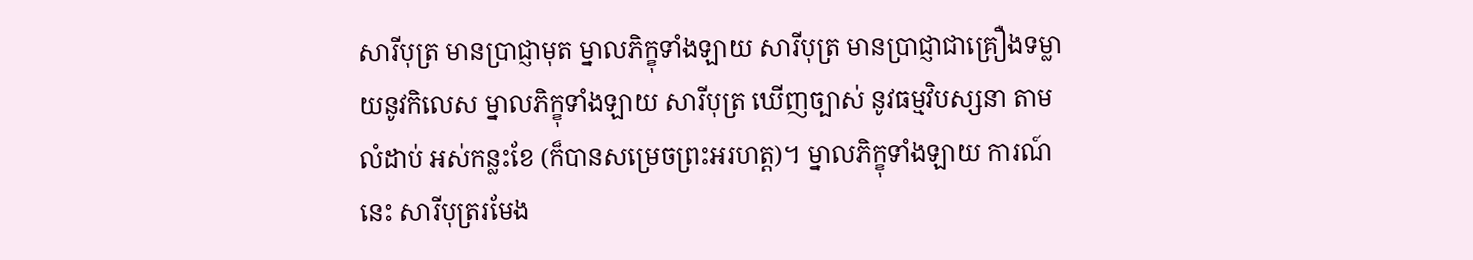សារីបុត្រ មានប្រាជ្ញាមុត ម្នាលភិក្ខុទាំងឡាយ សារីបុត្រ មានប្រាជ្ញាជាគ្រឿងទម្លាយនូវកិលេស ម្នាលភិក្ខុទាំងឡាយ សារីបុត្រ ឃើញច្បាស់ នូវធម្មវិបស្សនា តាមលំដាប់ អស់កន្លះខែ (ក៏បានសម្រេចព្រះអរហត្ត)។ ម្នាលភិក្ខុទាំងឡាយ ការណ៍នេះ សារីបុត្ររមែង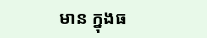មាន ក្នុងធ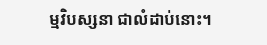ម្មវិបស្សនា ជាលំដាប់នោះ។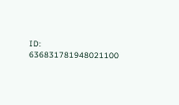ID: 636831781948021100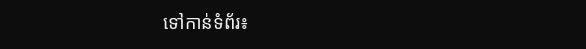ទៅកាន់ទំព័រ៖